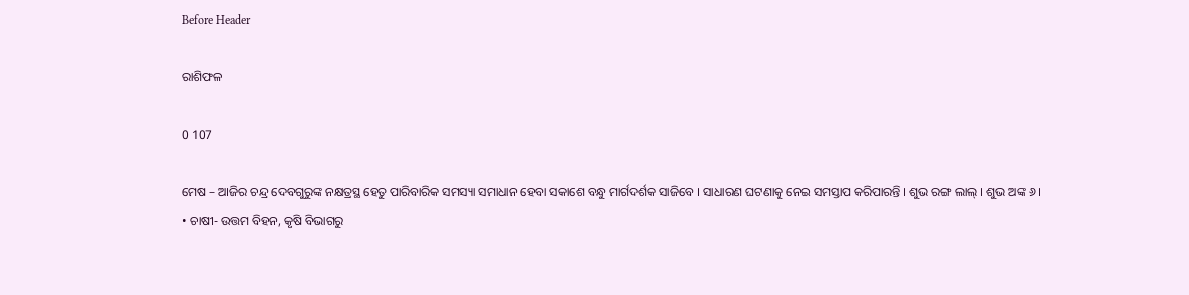Before Header

ରାଶିଫଳ

0 107

ମେଷ – ଆଜିର ଚନ୍ଦ୍ର ଦେବଗୁରୁଙ୍କ ନକ୍ଷତ୍ରସ୍ଥ ହେତୁ ପାରିବାରିକ ସମସ୍ୟା ସମାଧାନ ହେବା ସକାଶେ ବନ୍ଧୁ ମାର୍ଗଦର୍ଶକ ସାଜିବେ । ସାଧାରଣ ଘଟଣାକୁ ନେଇ ସମସ୍ତାପ କରିପାରନ୍ତି । ଶୁଭ ରଙ୍ଗ ଲାଲ୍ । ଶୁଭ ଅଙ୍କ ୬ ।
• ଚାଷୀ- ଉତ୍ତମ ବିହନ, କୃଷି ବିଭାଗରୁ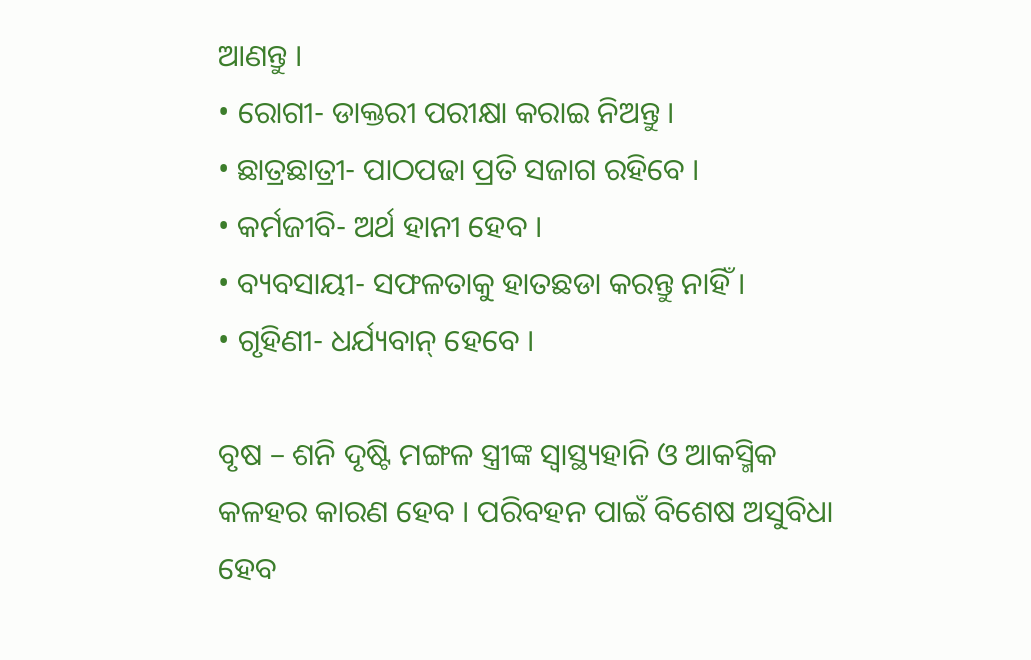ଆଣନ୍ତୁ ।
• ରୋଗୀ- ଡାକ୍ତରୀ ପରୀକ୍ଷା କରାଇ ନିଅନ୍ତୁ ।
• ଛାତ୍ରଛାତ୍ରୀ- ପାଠପଢା ପ୍ରତି ସଜାଗ ରହିବେ ।
• କର୍ମଜୀବି- ଅର୍ଥ ହାନୀ ହେବ ।
• ବ୍ୟବସାୟୀ- ସଫଳତାକୁ ହାତଛଡା କରନ୍ତୁ ନାହିଁ ।
• ଗୃହିଣୀ- ଧର୍ଯ୍ୟବାନ୍ ହେବେ ।

ବୃଷ – ଶନି ଦୃଷ୍ଟି ମଙ୍ଗଳ ସ୍ତ୍ରୀଙ୍କ ସ୍ୱାସ୍ଥ୍ୟହାନି ଓ ଆକସ୍ମିକ କଳହର କାରଣ ହେବ । ପରିବହନ ପାଇଁ ବିଶେଷ ଅସୁବିଧା ହେବ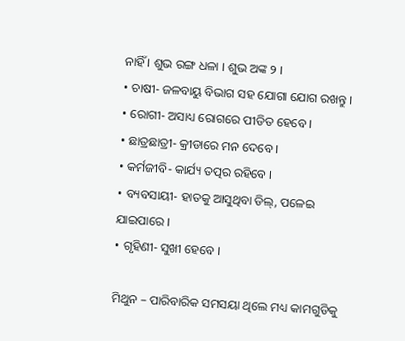ନାହିଁ । ଶୁଭ ରଙ୍ଗ ଧଳା । ଶୁଭ ଅଙ୍କ ୨ ।
• ଚାଷୀ- ଜଳବାୟୁ ବିଭାଗ ସହ ଯୋଗା ଯୋଗ ରଖନ୍ତୁ ।
• ରୋଗୀ- ଅସାଧ୍ୟ ରୋଗରେ ପୀଡିତ ହେବେ ।
• ଛାତ୍ରଛାତ୍ରୀ- କ୍ରୀଡାରେ ମନ ଦେବେ ।
• କର୍ମଜୀବି- କାର୍ଯ୍ୟ ତତ୍ପର ରହିବେ ।
• ବ୍ୟବସାୟୀ- ହାତକୁ ଆସୁଥିବା ଡିଲ୍, ପଳେଇ ଯାଇପାରେ ।
• ଗୃହିଣୀ- ସୁଖୀ ହେବେ ।

ମିଥୁନ – ପାରିବାରିକ ସମସୟା ଥିଲେ ମଧ୍ୟ କାମଗୁଡିକୁ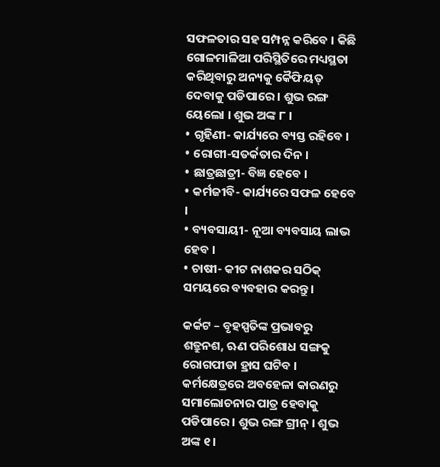ସଫଳତାର ସହ ସମ୍ପନ୍ନ କରିବେ । କିଛି ଗୋଳମାଳିଆ ପରିସ୍ଥିତିରେ ମଧ୍ୟସ୍ଥତା କରିଥିବାରୁ ଅନ୍ୟକୁ କୈଫିୟତ୍ ଦେବାକୁ ପଡିପାରେ । ଶୁଭ ରଙ୍ଗ ୟେଲୋ । ଶୁଭ ଅଙ୍କ ୮ ।
• ଗୃହିଣୀ- କାର୍ଯ୍ୟରେ ବ୍ୟସ୍ତ ରହିବେ ।
• ରୋଗୀ-ସତର୍କତାର ଦିନ ।
• ଛାତ୍ରଛାତ୍ରୀ- ବିଜ୍ଞ ହେବେ ।
• କର୍ମଜୀବି- କାର୍ଯ୍ୟରେ ସଫଳ ହେବେ ।
• ବ୍ୟବସାୟୀ- ନୂଆ ବ୍ୟବସାୟ ଲାଭ ହେବ ।
• ଚାଷୀ- କୀଟ ନାଶକର ସଠିକ୍ ସମୟରେ ବ୍ୟବହାର କରନ୍ତୁ ।

କର୍କଟ – ବୃହସ୍ପତିଙ୍କ ପ୍ରଭାବରୁ ଶତ୍ରୁନଶ, ଋଣ ପରିଶୋଧ ସଙ୍ଗକୁ ରୋଗପୀଡା ହ୍ରାସ ଘଟିବ । କର୍ମକ୍ଷେତ୍ରରେ ଅବହେଳା କାରଣରୁ ସମାଲୋଚନାର ପାତ୍ର ହେବାକୁ ପଡିପାରେ । ଶୁଭ ରଙ୍ଗ ଗ୍ରୀନ୍ । ଶୁଭ ଅଙ୍କ ୧ ।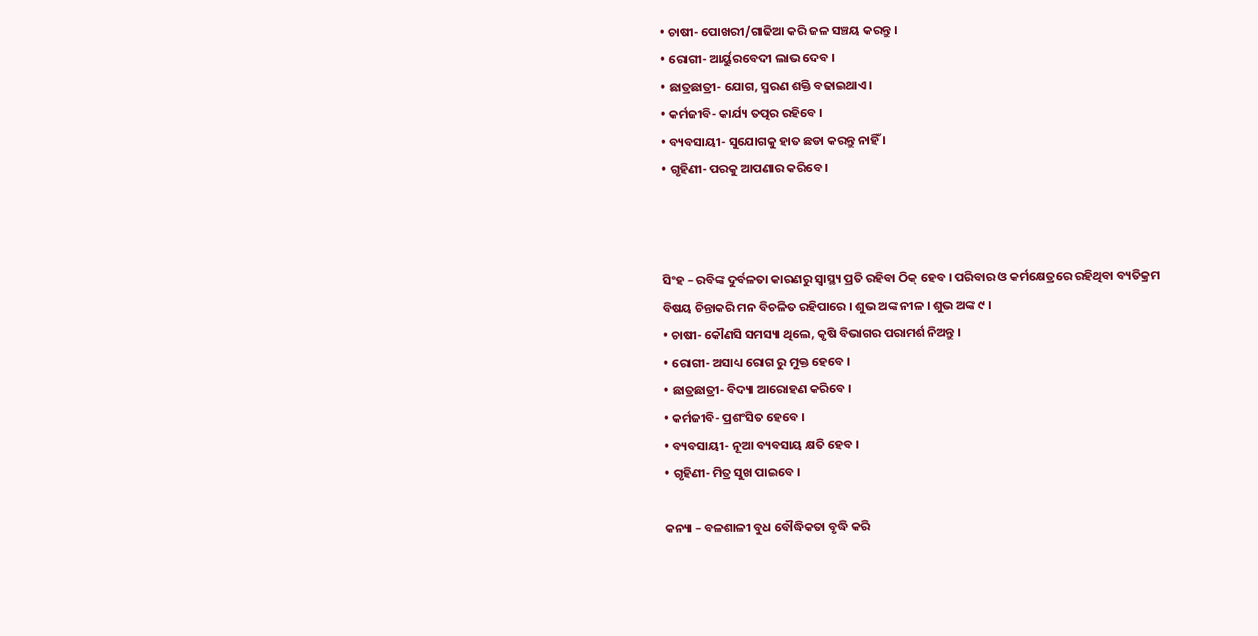• ଚାଷୀ- ପୋଖରୀ/ଗାଢିଆ କରି ଜଳ ସଞ୍ଚୟ କରନ୍ତୁ ।
• ରୋଗୀ- ଆର୍ୟୁରବେଦୀ ଲାଭ ଦେବ ।
• ଛାତ୍ରଛାତ୍ରୀ- ଯୋଗ, ସ୍ମରଣ ଶକ୍ତି ବଢାଇଥାଏ ।
• କର୍ମଜୀବି- କାର୍ଯ୍ୟ ତତ୍ପର ରହିବେ ।
• ବ୍ୟବସାୟୀ- ସୁଯୋଗକୁ ହାତ ଛଡା କରନ୍ତୁ ନାହିଁ ।
• ଗୃହିଣୀ- ପରକୁ ଆପଣାର କରିବେ ।



ସିଂହ – ରବିଙ୍କ ଦୁର୍ବଳତା କାରଣରୁ ସ୍ୱାସ୍ଥ୍ୟ ପ୍ରତି ରହିବା ଠିକ୍ ହେବ । ପରିବାର ଓ କର୍ମକ୍ଷେତ୍ରରେ ରହିଥିବା ବ୍ୟତିକ୍ରମ ବିଷୟ ଚିନ୍ତାକରି ମନ ବିଚଳିତ ରହିପାରେ । ଶୁଭ ଅଙ୍କ ନୀଳ । ଶୁଭ ଅଙ୍କ ୯ ।
• ଚାଷୀ- କୌଣସି ସମସ୍ୟା ଥିଲେ, କୃଷି ବିଭାଗର ପରାମର୍ଶ ନିଅନ୍ତୁ ।
• ରୋଗୀ- ଅସାଧ୍ୟ ରୋଗ ରୁ ମୁକ୍ତ ହେବେ ।
• ଛାତ୍ରଛାତ୍ରୀ- ବିଦ୍ୟା ଆରୋହଣ କରିବେ ।
• କର୍ମଜୀବି- ପ୍ରଶଂସିତ ହେବେ ।
• ବ୍ୟବସାୟୀ- ନୂଆ ବ୍ୟବସାୟ କ୍ଷତି ହେବ ।
• ଗୃହିଣୀ- ମିତ୍ର ସୁଖ ପାଇବେ ।

କନ୍ୟା – ବଳଶାଳୀ ବୁଧ ବୌଦ୍ଧିକତା ବୃଦ୍ଧି କରି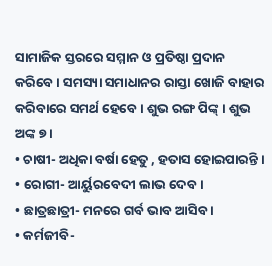ସାମାଜିକ ସ୍ତରରେ ସମ୍ମାନ ଓ ପ୍ରତିଷ୍ଠା ପ୍ରଦାନ କରିବେ । ସମସ୍ୟା ସମାଧାନର ରାସ୍ତା ଖୋଜି ବାହାର କରିବାରେ ସମର୍ଥ ହେବେ । ଶୁଭ ରଙ୍ଗ ପିଙ୍କ୍ । ଶୁଭ ଅଙ୍କ ୭ ।
• ଚାଷୀ- ଅଧିକା ବର୍ଷା ହେତୁ , ହତାସ ହୋଇପାରନ୍ତି ।
• ରୋଗୀ- ଆର୍ୟୁରବେଦୀ ଲାଭ ଦେବ ।
• ଛାତ୍ରଛାତ୍ରୀ- ମନରେ ଗର୍ବ ଭାବ ଆସିବ ।
• କର୍ମଜୀବି-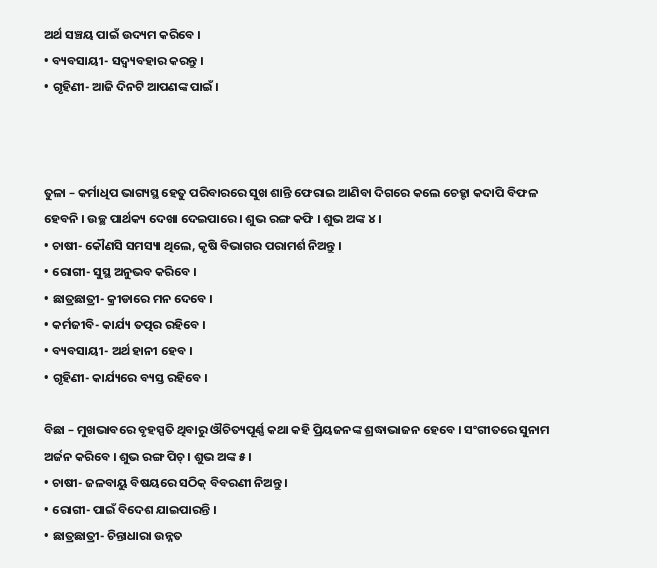ଅର୍ଥ ସଞ୍ଚୟ ପାଇଁ ଉଦ୍ୟମ କରିବେ ।
• ବ୍ୟବସାୟୀ- ସଦ୍ବ୍ୟବହାର କରନ୍ତୁ ।
• ଗୃହିଣୀ- ଆଜି ଦିନଟି ଆପଣଙ୍କ ପାଇଁ ।



ତୁଳା – କର୍ମାଧିପ ଭାଗ୍ୟସ୍ଥ ହେତୁ ପରିବାରରେ ସୁଖ ଶାନ୍ତି ଫେରାଇ ଆଣିବା ଦିଗରେ କଲେ ଚେହ୍ଟା କଦାପି ବିଫଳ ହେବନି । ଉଚ୍ଛ ପାର୍ଥକ୍ୟ ଦେଖା ଦେଇପାରେ । ଶୁଭ ରଙ୍ଗ କଫି । ଶୁଭ ଅଙ୍କ ୪ ।
• ଚାଷୀ- କୌଣସି ସମସ୍ୟା ଥିଲେ, କୃଷି ବିଭାଗର ପରାମର୍ଶ ନିଅନ୍ତୁ ।
• ରୋଗୀ- ସୁସ୍ଥ ଅନୁଭବ କରିବେ ।
• ଛାତ୍ରଛାତ୍ରୀ- କ୍ରୀଡାରେ ମନ ଦେବେ ।
• କର୍ମଜୀବି- କାର୍ଯ୍ୟ ତତ୍ପର ରହିବେ ।
• ବ୍ୟବସାୟୀ- ଅର୍ଥ ହାନୀ ହେବ ।
• ଗୃହିଣୀ- କାର୍ଯ୍ୟରେ ବ୍ୟସ୍ତ ରହିବେ ।

ବିଛା – ମୁଖଭାବରେ ବୃହସ୍ପତି ଥିବାରୁ ଔଚିତ୍ୟପୂର୍ଣ୍ଣ କଥା କହି ପ୍ରିୟଜନଙ୍କ ଶ୍ରଦ୍ଧାଭାଜନ ହେବେ । ସଂଗୀତରେ ସୁନାମ ଅର୍ଜନ କରିବେ । ଶୁଭ ରଙ୍ଗ ପିଚ୍ । ଶୁଭ ଅଙ୍କ ୫ ।
• ଚାଷୀ- ଜଳବାୟୁ ବିଷୟରେ ସଠିକ୍ ବିବରଣୀ ନିଅନ୍ତୁ ।
• ରୋଗୀ- ପାଇଁ ବିଦେଶ ଯାଇପାରନ୍ତି ।
• ଛାତ୍ରଛାତ୍ରୀ- ଚିନ୍ତାଧାରା ଉନ୍ନତ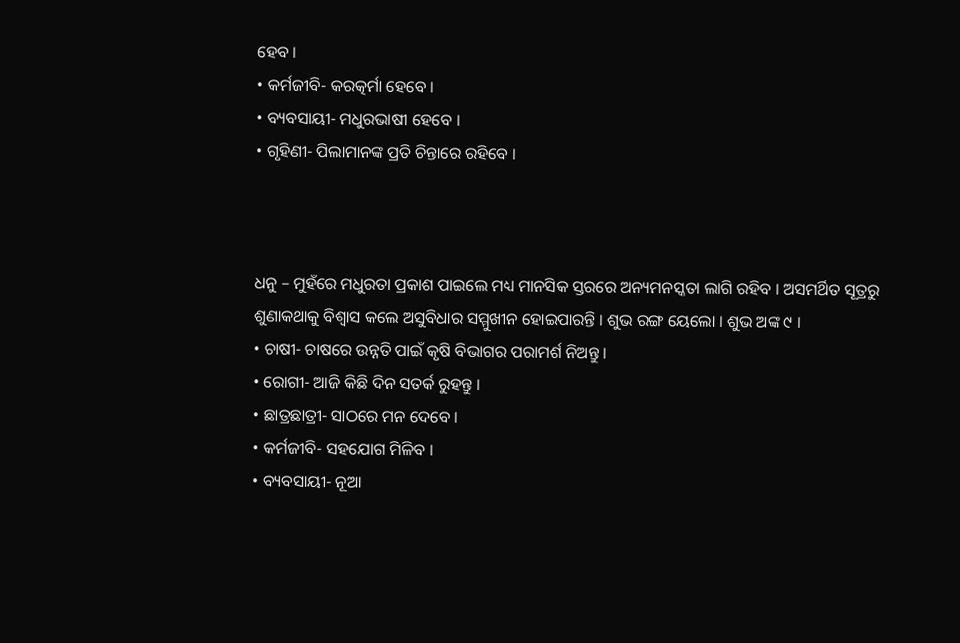ହେବ ।
• କର୍ମଜୀବି- କରତ୍କର୍ମା ହେବେ ।
• ବ୍ୟବସାୟୀ- ମଧୁରଭାଷୀ ହେବେ ।
• ଗୃହିଣୀ- ପିଲାମାନଙ୍କ ପ୍ରତି ଚିନ୍ତାରେ ରହିବେ ।



ଧନୁ – ମୁହଁରେ ମଧୁରତା ପ୍ରକାଶ ପାଇଲେ ମଧ୍ୟ ମାନସିକ ସ୍ତରରେ ଅନ୍ୟମନସ୍କତା ଲାଗି ରହିବ । ଅସମର୍ଥିତ ସୂତ୍ରରୁ ଶୁଣାକଥାକୁ ବିଶ୍ୱାସ କଲେ ଅସୁବିଧାର ସମ୍ମୁଖୀନ ହୋଇପାରନ୍ତି । ଶୁଭ ରଙ୍ଗ ୟେଲୋ । ଶୁଭ ଅଙ୍କ ୯ ।
• ଚାଷୀ- ଚାଷରେ ଉନ୍ନତି ପାଇଁ କୃଷି ବିଭାଗର ପରାମର୍ଶ ନିଅନ୍ତୁ ।
• ରୋଗୀ- ଆଜି କିଛି ଦିନ ସତର୍କ ରୁହନ୍ତୁ ।
• ଛାତ୍ରଛାତ୍ରୀ- ସାଠରେ ମନ ଦେବେ ।
• କର୍ମଜୀବି- ସହଯୋଗ ମିଳିବ ।
• ବ୍ୟବସାୟୀ- ନୂଆ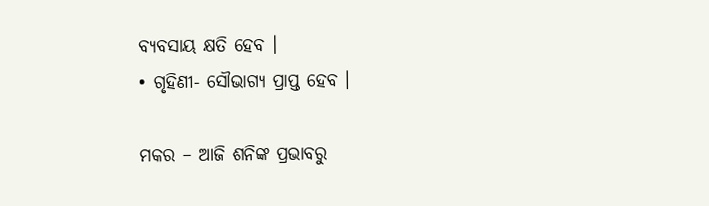ବ୍ୟବସାୟ କ୍ଷତି ହେବ ।
• ଗୃହିଣୀ- ସୌଭାଗ୍ୟ ପ୍ରାପ୍ତ ହେବ ।

ମକର – ଆଜି ଶନିଙ୍କ ପ୍ରଭାବରୁ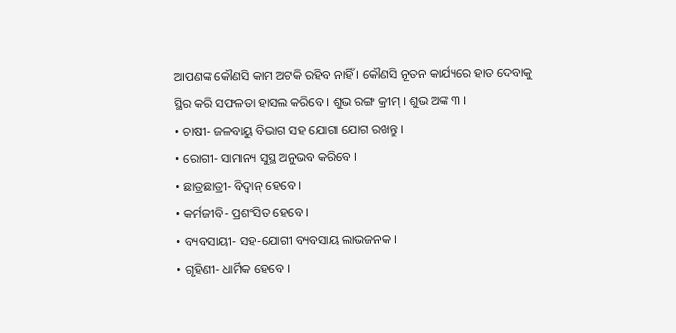ଆପଣଙ୍କ କୌଣସି କାମ ଅଟକି ରହିବ ନାହିଁ । କୌଣସି ନୂତନ କାର୍ଯ୍ୟରେ ହାତ ଦେବାକୁ ସ୍ଥିର କରି ସଫଳତା ହାସଲ କରିବେ । ଶୁଭ ରଙ୍ଗ କ୍ରୀମ୍ । ଶୁଭ ଅଙ୍କ ୩ ।
• ଚାଷୀ- ଜଳବାୟୁ ବିଭାଗ ସହ ଯୋଗା ଯୋଗ ରଖନ୍ତୁ ।
• ରୋଗୀ- ସାମାନ୍ୟ ସୁସ୍ଥ ଅନୁଭବ କରିବେ ।
• ଛାତ୍ରଛାତ୍ରୀ- ବିଦ୍ୱାନ୍ ହେବେ ।
• କର୍ମଜୀବି- ପ୍ରଶଂସିତ ହେବେ ।
• ବ୍ୟବସାୟୀ- ସହ-ଯୋଗୀ ବ୍ୟବସାୟ ଲାଭଜନକ ।
• ଗୃହିଣୀ- ଧାର୍ମିକ ହେବେ ।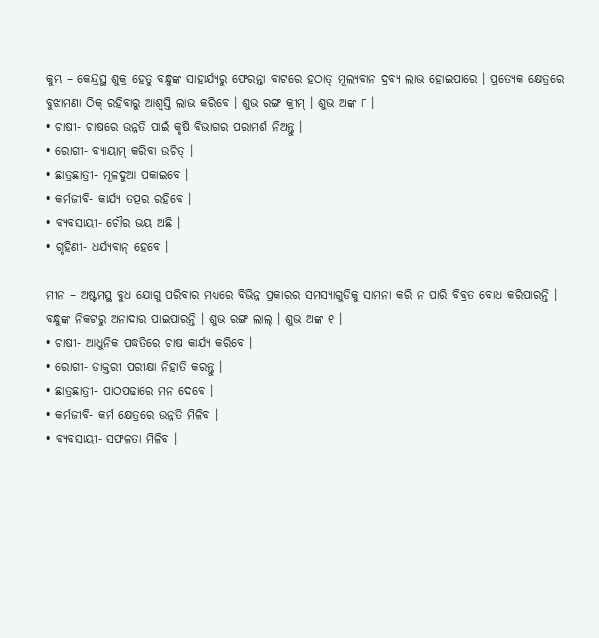କୁମ୍ଭ – କେନ୍ଦ୍ରସ୍ଥ ଶୁକ୍ର ହେତୁ ବନ୍ଧୁଙ୍କ ସାହାର୍ଯ୍ୟରୁ ଫେରନ୍ତା ବାଟରେ ହଠାତ୍ ମୂଲ୍ୟବାନ ଦ୍ରବ୍ୟ ଲାଭ ହୋଇପାରେ । ପ୍ରତ୍ୟେକ କ୍ଷେତ୍ରରେ ବୁଝାମଣା ଠିକ୍ ରହିବାରୁ ଆଶ୍ୱସ୍ତି ଲାଭ କରିବେ । ଶୁଭ ରଙ୍ଗ କ୍ରୀମ୍ । ଶୁଭ ଅଙ୍କ ୮ ।
• ଚାଷୀ- ଚାଷରେ ଉନ୍ନତି ପାଇଁ କୃଷି ବିଭାଗର ପରାମର୍ଶ ନିଅନ୍ତୁ ।
• ରୋଗୀ- ବ୍ୟାୟାମ୍ କରିବା ଉଚିତ୍ ।
• ଛାତ୍ରଛାତ୍ରୀ- ମୂଳଦୁଆ ପକାଇବେ ।
• କର୍ମଜୀବି- କାର୍ଯ୍ୟ ତତ୍ପର ରହିବେ ।
• ବ୍ୟବସାୟୀ- ଚୌର ଭୟ ଅଛି ।
• ଗୃହିଣୀ- ଧର୍ଯ୍ୟବାନ୍ ହେବେ ।

ମୀନ – ଅଷ୍ଟମସ୍ଥ ବୁଧ ଯୋଗୁ ପରିବାର ମଧ୍ୟରେ ବିଭିନ୍ନ ପ୍ରକାରର ସମସ୍ୟାଗୁଡିକୁ ସାମନା କରି ନ ପାରି ବିବ୍ରତ ବୋଧ କରିପାରନ୍ତି । ବନ୍ଧୁଙ୍କ ନିକଟରୁ ଅନାଦାର ପାଇପାରନ୍ତି । ଶୁଭ ରଙ୍ଗ ଲାଲ୍ । ଶୁଭ ଅଙ୍କ ୧ ।
• ଚାଷୀ- ଆଧୁନିକ ପଦ୍ଧତିରେ ଚାଷ କାର୍ଯ୍ୟ କରିବେ ।
• ରୋଗୀ- ଡାକ୍ତରୀ ପରୀକ୍ଷା ନିହାତି କରନ୍ତୁ ।
• ଛାତ୍ରଛାତ୍ରୀ- ପାଠପଢାରେ ମନ ଦେବେ ।
• କର୍ମଜୀବି- କର୍ମ କ୍ଷେତ୍ରରେ ଉନ୍ନତି ମିଳିବ ।
• ବ୍ୟବସାୟୀ- ସଫଳତା ମିଳିବ ।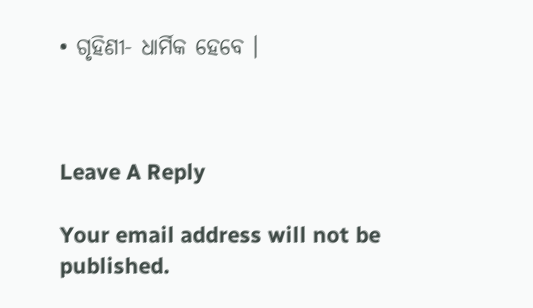• ଗୃହିଣୀ- ଧାର୍ମିକ ହେବେ ।



Leave A Reply

Your email address will not be published.